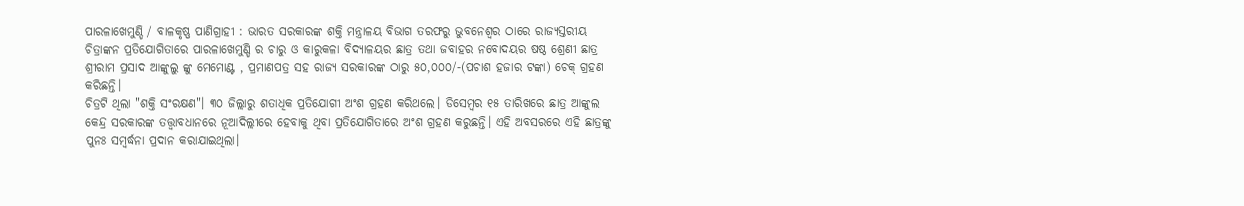ପାରଳାଖେମୁଣ୍ଡି / ବାଳକୃଷ୍ଣ ପାଣିଗ୍ରାହୀ : ଭାରତ ସରକାରଙ୍କ ଶକ୍ତି ମନ୍ତ୍ରାଳୟ ବିଭାଗ ତରଫରୁ ଭୁବନେଶ୍ୱର ଠାରେ ରାଜ୍ୟସ୍ତରୀୟ ଚିତ୍ରାଙ୍କନ ପ୍ରତିଯୋଗିତାରେ ପାରଳାଖେମୁଣ୍ଡି ର ଚାରୁ ଓ କାରୁକଳା ବିଦ୍ୟାଳୟର ଛାତ୍ର ତଥା ଜବାହର ନବୋଦୟର ଷଷ୍ଠ ଶ୍ରେଣୀ ଛାତ୍ର ଶ୍ରୀରାମ ପ୍ରସାଦ ଆଙ୍କୁଲୁ ଙ୍କୁ ମେମୋଣ୍ଟ , ପ୍ରମାଣପତ୍ର ସହ ରାଜ୍ୟ ସରକାରଙ୍କ ଠାରୁ ୫୦,୦୦୦/-(ପଚାଶ ହଜାର ଟଙ୍କା) ଚେକ୍ ଗ୍ରହଣ କରିଛନ୍ତି।
ଚିତ୍ରଟି ଥିଲା "ଶକ୍ତି ସଂରକ୍ଷଣ"। ୩୦ ଜିଲ୍ଲାରୁ ଶତାଧିକ ପ୍ରତିଯୋଗୀ ଅଂଶ ଗ୍ରହଣ କରିଥଲେ। ଡିସେମ୍ବର ୧୫ ତାରିଖରେ ଛାତ୍ର ଆଙ୍କୁଲ କେନ୍ଦ୍ର ସରକାରଙ୍କ ତତ୍ତ୍ଵାବଧାନରେ ନୂଆଦିଲ୍ଲୀରେ ହେବାକୁ ଥିବା ପ୍ରତିଯୋଗିତାରେ ଅଂଶ ଗ୍ରହଣ କରୁଛନ୍ତି। ଏହି ଅବସରରେ ଏହି ଛାତ୍ରଙ୍କୁ ପୁନଃ ସମ୍ବର୍ଦ୍ଧନା ପ୍ରଦାନ କରାଯାଇଥିଲା।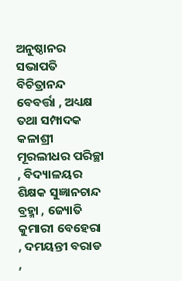ଅନୁଷ୍ଠାନର ସଭାପତି ବିଚିତ୍ରାନନ୍ଦ ବେବର୍ତ୍ତା , ଅଧ୍ୟକ୍ଷ ତଥା ସମ୍ପାଦକ କଳାଶ୍ରୀ ମୂରଲୀଧର ପରିଚ୍ଛା , ବିଦ୍ୟାଳୟର ଶିକ୍ଷକ ସୁଜ୍ଞାନଚାନ୍ଦ ବ୍ରହ୍ମା , ଜ୍ୟୋତି କୁମାରୀ ବେହେରା , ଦମୟନ୍ତୀ ବରାଡ ,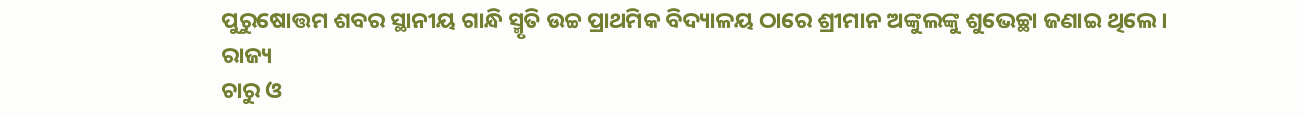ପୁରୁଷୋତ୍ତମ ଶବର ସ୍ଥାନୀୟ ଗାନ୍ଧି ସ୍ମୃତି ଉଚ୍ଚ ପ୍ରାଥମିକ ବିଦ୍ୟାଳୟ ଠାରେ ଶ୍ରୀମାନ ଅଙ୍କୁଲଙ୍କୁ ଶୁଭେଚ୍ଛା ଜଣାଇ ଥିଲେ।
ରାଜ୍ୟ
ଚାରୁ ଓ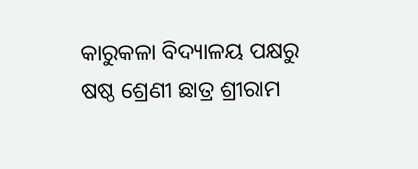କାରୁକଳା ବିଦ୍ୟାଳୟ ପକ୍ଷରୁ ଷଷ୍ଠ ଶ୍ରେଣୀ ଛାତ୍ର ଶ୍ରୀରାମ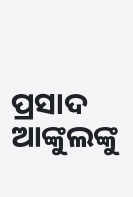ପ୍ରସାଦ ଆଙ୍କୁଲଙ୍କୁ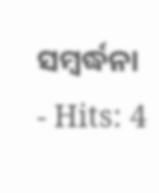ସମ୍ବର୍ଦ୍ଧନା
- Hits: 4